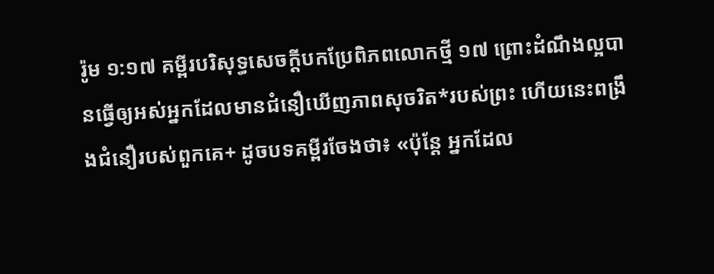រ៉ូម ១:១៧ គម្ពីរបរិសុទ្ធសេចក្ដីបកប្រែពិភពលោកថ្មី ១៧ ព្រោះដំណឹងល្អបានធ្វើឲ្យអស់អ្នកដែលមានជំនឿឃើញភាពសុចរិត*របស់ព្រះ ហើយនេះពង្រឹងជំនឿរបស់ពួកគេ+ ដូចបទគម្ពីរចែងថា៖ «ប៉ុន្តែ អ្នកដែល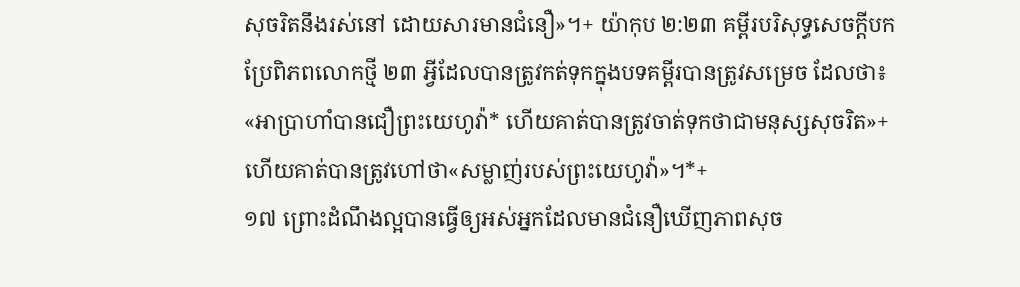សុចរិតនឹងរស់នៅ ដោយសារមានជំនឿ»។+ យ៉ាកុប ២:២៣ គម្ពីរបរិសុទ្ធសេចក្ដីបកប្រែពិភពលោកថ្មី ២៣ អ្វីដែលបានត្រូវកត់ទុកក្នុងបទគម្ពីរបានត្រូវសម្រេច ដែលថា៖ «អាប្រាហាំបានជឿព្រះយេហូវ៉ា* ហើយគាត់បានត្រូវចាត់ទុកថាជាមនុស្សសុចរិត»+ ហើយគាត់បានត្រូវហៅថា«សម្លាញ់របស់ព្រះយេហូវ៉ា»។*+
១៧ ព្រោះដំណឹងល្អបានធ្វើឲ្យអស់អ្នកដែលមានជំនឿឃើញភាពសុច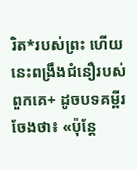រិត*របស់ព្រះ ហើយនេះពង្រឹងជំនឿរបស់ពួកគេ+ ដូចបទគម្ពីរចែងថា៖ «ប៉ុន្តែ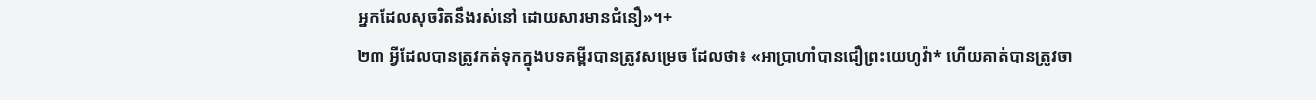អ្នកដែលសុចរិតនឹងរស់នៅ ដោយសារមានជំនឿ»។+
២៣ អ្វីដែលបានត្រូវកត់ទុកក្នុងបទគម្ពីរបានត្រូវសម្រេច ដែលថា៖ «អាប្រាហាំបានជឿព្រះយេហូវ៉ា* ហើយគាត់បានត្រូវចា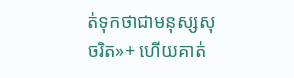ត់ទុកថាជាមនុស្សសុចរិត»+ ហើយគាត់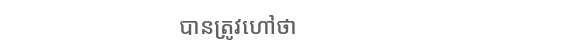បានត្រូវហៅថា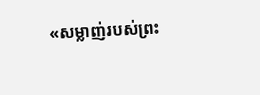«សម្លាញ់របស់ព្រះ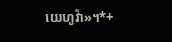យេហូវ៉ា»។*+